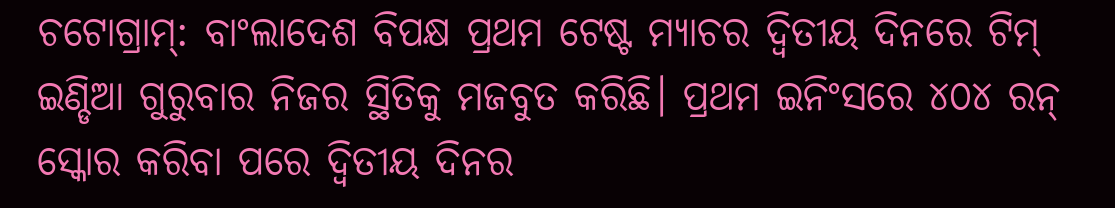ଚଟୋଗ୍ରାମ୍: ବାଂଲାଦେଶ ବିପକ୍ଷ ପ୍ରଥମ ଟେଷ୍ଟ ମ୍ୟାଚର ଦ୍ୱିତୀୟ ଦିନରେ ଟିମ୍ ଇଣ୍ଡିଆ ଗୁରୁବାର ନିଜର ସ୍ଥିତିକୁ ମଜବୁତ କରିଛି। ପ୍ରଥମ ଇନିଂସରେ ୪୦୪ ରନ୍ ସ୍କୋର କରିବା ପରେ ଦ୍ବିତୀୟ ଦିନର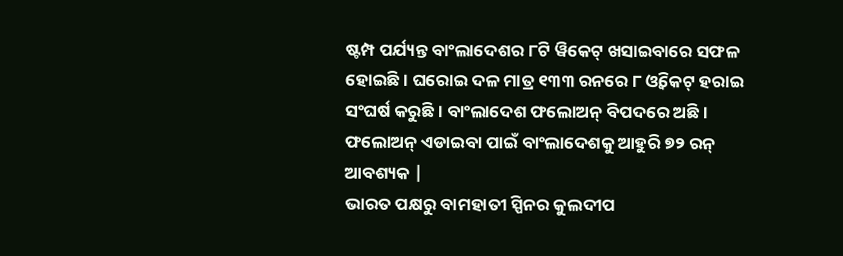ଷ୍ଟମ୍ପ ପର୍ଯ୍ୟନ୍ତ ବାଂଲାଦେଶର ୮ଟି ୱିକେଟ୍ ଖସାଇବାରେ ସଫଳ ହୋଇଛି । ଘରୋଇ ଦଳ ମାତ୍ର ୧୩୩ ରନରେ ୮ ଓ୍ବିକେଟ୍ ହରାଇ ସଂଘର୍ଷ କରୁଛି। ବାଂଲାଦେଶ ଫଲୋଅନ୍ ବିପଦରେ ଅଛି। ଫଲୋଅନ୍ ଏଡାଇବା ପାଇଁ ବାଂଲାଦେଶକୁ ଆହୁରି ୭୨ ରନ୍ ଆବଶ୍ୟକ |
ଭାରତ ପକ୍ଷରୁ ବାମହାତୀ ସ୍ପିନର କୁଲଦୀପ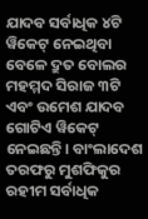ଯାଦବ ସର୍ବାଧିକ ୪ଟି ୱିକେଟ୍ ନେଇଥିବା ବେଳେ ଦ୍ରୁତ ବୋଲର ମହମ୍ମଦ ସିରାଜ ୩ଟି ଏବଂ ଉମେଶ ଯାଦବ ଗୋଟିଏ ୱିକେଟ୍ ନେଇଛନ୍ତି। ବାଂଲାଦେଶ ତରଫରୁ ମୁଶଫିକୁର ରହୀମ ସର୍ବାଧିକ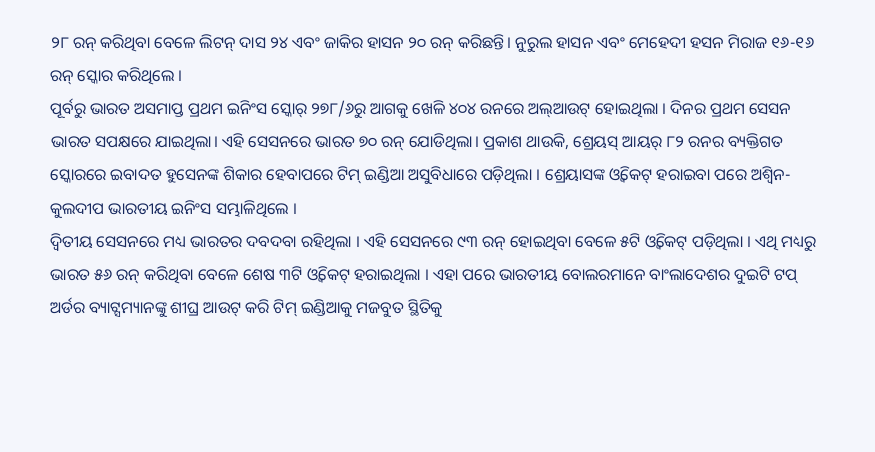୨୮ ରନ୍ କରିଥିବା ବେଳେ ଲିଟନ୍ ଦାସ ୨୪ ଏବଂ ଜାକିର ହାସନ ୨୦ ରନ୍ କରିଛନ୍ତି। ନୁରୁଲ ହାସନ ଏବଂ ମେହେଦୀ ହସନ ମିରାଜ ୧୬-୧୬ ରନ୍ ସ୍କୋର କରିଥିଲେ ।
ପୂର୍ବରୁ ଭାରତ ଅସମାପ୍ତ ପ୍ରଥମ ଇନିଂସ ସ୍କୋର୍ ୨୭୮/୬ରୁ ଆଗକୁ ଖେଳି ୪୦୪ ରନରେ ଅଲ୍ଆଉଟ୍ ହୋଇଥିଲା । ଦିନର ପ୍ରଥମ ସେସନ ଭାରତ ସପକ୍ଷରେ ଯାଇଥିଲା। ଏହି ସେସନରେ ଭାରତ ୭୦ ରନ୍ ଯୋଡିଥିଲା। ପ୍ରକାଶ ଥାଉକି, ଶ୍ରେୟସ୍ ଆୟର୍ ୮୨ ରନର ବ୍ୟକ୍ତିଗତ ସ୍କୋରରେ ଇବାଦତ ହୁସେନଙ୍କ ଶିକାର ହେବାପରେ ଟିମ୍ ଇଣ୍ଡିଆ ଅସୁବିଧାରେ ପଡ଼ିଥିଲା । ଶ୍ରେୟାସଙ୍କ ଓ୍ବିକେଟ୍ ହରାଇବା ପରେ ଅଶ୍ୱିନ-କୁଲଦୀପ ଭାରତୀୟ ଇନିଂସ ସମ୍ଭାଳିଥିଲେ ।
ଦ୍ୱିତୀୟ ସେସନରେ ମଧ୍ୟ ଭାରତର ଦବଦବା ରହିଥିଲା । ଏହି ସେସନରେ ୯୩ ରନ୍ ହୋଇଥିବା ବେଳେ ୫ଟି ଓ୍ବିକେଟ୍ ପଡ଼ିଥିଲା । ଏଥି ମଧ୍ୟରୁ ଭାରତ ୫୬ ରନ୍ କରିଥିବା ବେଳେ ଶେଷ ୩ଟି ଓ୍ବିକେଟ୍ ହରାଇଥିଲା । ଏହା ପରେ ଭାରତୀୟ ବୋଲରମାନେ ବାଂଲାଦେଶର ଦୁଇଟି ଟପ୍ ଅର୍ଡର ବ୍ୟାଟ୍ସମ୍ୟାନଙ୍କୁ ଶୀଘ୍ର ଆଉଟ୍ କରି ଟିମ୍ ଇଣ୍ଡିଆକୁ ମଜବୁତ ସ୍ଥିତିକୁ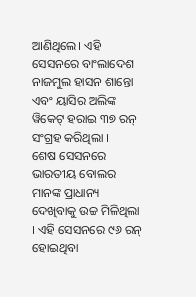ଆଣିଥିଲେ। ଏହି ସେସନରେ ବାଂଲାଦେଶ ନାଜମୁଲ ହାସନ ଶାନ୍ତୋ ଏବଂ ୟାସିର ଅଲିଙ୍କ ୱିକେଟ୍ ହରାଇ ୩୭ ରନ୍ ସଂଗ୍ରହ କରିଥିଲା ।
ଶେଷ ସେସନରେ ଭାରତୀୟ ବୋଲର ମାନଙ୍କ ପ୍ରାଧାନ୍ୟ ଦେଖିବାକୁ ଉଚ୍ଚ ମିଳିଥିଲା । ଏହି ସେସନରେ ୯୬ ରନ୍ ହୋଇଥିବା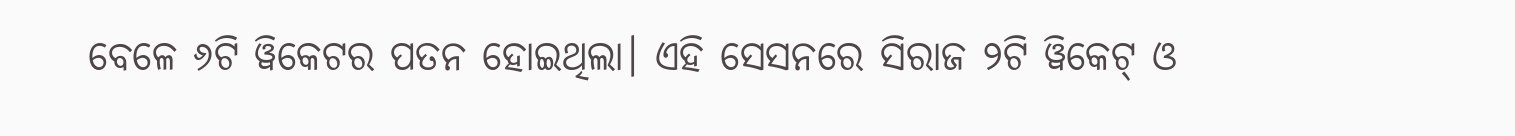ବେଳେ ୬ଟି ୱିକେଟର ପତନ ହୋଇଥିଲା। ଏହି ସେସନରେ ସିରାଜ ୨ଟି ୱିକେଟ୍ ଓ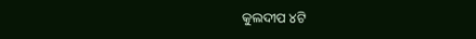କୁଲଦୀପ ୪ଟି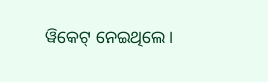ୱିକେଟ୍ ନେଇଥିଲେ।